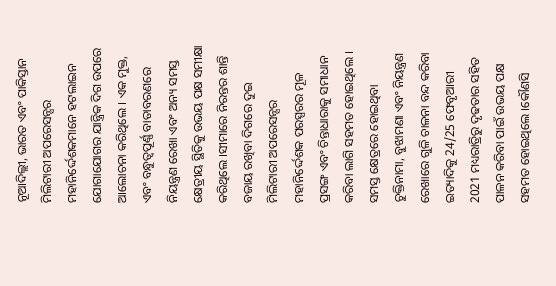ନୂଆଦିଲ୍ଲୀ, ଭାରତ ଏବଂ ପାକିସ୍ତାନ ମିଲିଟାରୀ ଅପରେସନ୍ସର ମହାନିର୍ଦ୍ଦେଶକମାନେ ହଟଲାଇନ ଯୋଗାଯୋଗର ଯାନ୍ତ୍ରିକ ଦିଗ ଉପରେ ଆଲୋଚନା କରିଥିଲେ । ଏକ ମୁକ୍ତ, ଏବଂ ବନ୍ଧୁତ୍ବପୂର୍ଣ୍ଣ ବାତାବରଣରେ ନିୟନ୍ତ୍ରଣ ରେଖା ଏବଂ ଅନ୍ୟ ସମସ୍ତ କ୍ଷେତ୍ରୀୟ ସ୍ଥିତିକୁ ଉଭୟ ପକ୍ଷ ସମୀକ୍ଷା କରିଥିଲେ ।ସୀମାରେ ନିରନ୍ତର ଶାନ୍ତି ବଜାୟ ରଖିବା ଦିଗରେ ଦୁଇ ମିଲିଟାରୀ ଅପରେସନ୍ସର ମହାନିର୍ଦ୍ଦେଶକ ପରସ୍ପରର ମୂଳ ପ୍ରସଙ୍ଗ ଏବଂ ଚିନ୍ତାଧାରାକୁ ସମାଧାନ କରିବା ଲାଗି ସହମତ ହୋଇଥିଲେ । ସମସ୍ତ କ୍ଷେତ୍ରରେ ହୋଇଥିବା ଚୁକ୍ତିନାମା, ବୁଝାମଣା ଏବଂ ନିୟନ୍ତ୍ରଣ ରେଖାରେ ଗୁଳି ଚାଳନା ବନ୍ଦ କରିବା ଇତ୍ୟାଦିକୁ 24/25 ଫେବୃଆରୀ 2021 ମଧ୍ୟରାତ୍ରିରୁ ଦୃଢତାର ସହିତ ପାଳନ କରିବା ପାଇଁ ଉଭୟ ପକ୍ଷ ସହମତ ହୋଇଥିଲେ ।କୌଣସି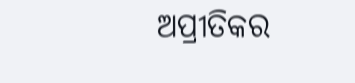ଅପ୍ରୀତିକର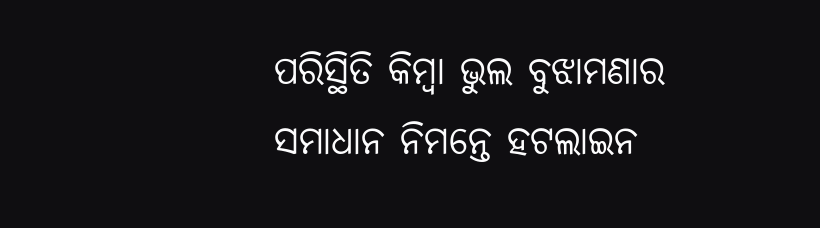ପରିସ୍ଥିତି କିମ୍ବା ଭୁଲ ବୁଝାମଣାର ସମାଧାନ ନିମନ୍ତେ ହଟଲାଇନ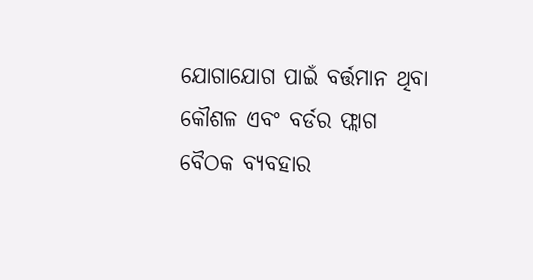ଯୋଗାଯୋଗ ପାଇଁ ବର୍ତ୍ତମାନ ଥିବା କୌଶଳ ଏବଂ ବର୍ଡର ଫ୍ଲାଗ ବୈଠକ ବ୍ୟବହାର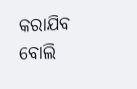କରାଯିବ ବୋଲି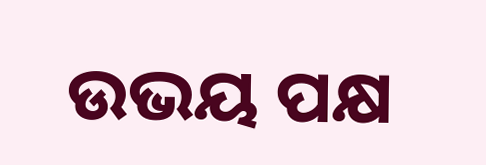ଉଭୟ ପକ୍ଷ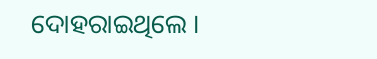ଦୋହରାଇଥିଲେ ।